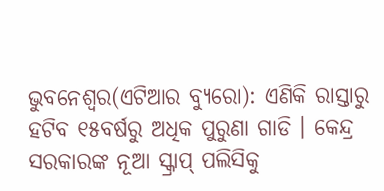ଭୁବନେଶ୍ୱର(ଏଟିଆର ବ୍ୟୁରୋ): ଏଣିକି ରାସ୍ତାରୁ ହଟିବ ୧୫ବର୍ଷରୁ ଅଧିକ ପୁରୁଣା ଗାଡି । କେନ୍ଦ୍ର ସରକାରଙ୍କ ନୂଆ ସ୍କ୍ରାପ୍ ପଲିସିକୁ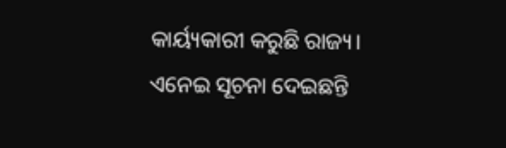କାର୍ୟ୍ୟକାରୀ କରୁଛି ରାଜ୍ୟ। ଏନେଇ ସୂଚନା ଦେଇଛନ୍ତି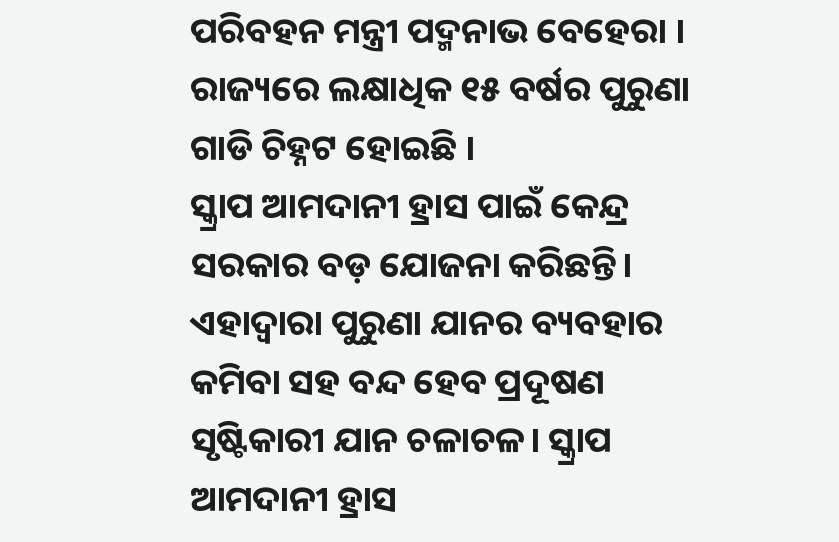ପରିବହନ ମନ୍ତ୍ରୀ ପଦ୍ମନାଭ ବେହେରା । ରାଜ୍ୟରେ ଲକ୍ଷାଧିକ ୧୫ ବର୍ଷର ପୁରୁଣା ଗାଡି ଚିହ୍ନଟ ହୋଇଛି ।
ସ୍କ୍ରାପ ଆମଦାନୀ ହ୍ରାସ ପାଇଁ କେନ୍ଦ୍ର ସରକାର ବଡ଼ ଯୋଜନା କରିଛନ୍ତି। ଏହାଦ୍ୱାରା ପୁରୁଣା ଯାନର ବ୍ୟବହାର କମିବା ସହ ବନ୍ଦ ହେବ ପ୍ରଦୂଷଣ ସୃଷ୍ଟିକାରୀ ଯାନ ଚଳାଚଳ। ସ୍କ୍ରାପ ଆମଦାନୀ ହ୍ରାସ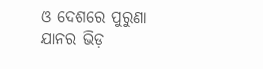ଓ ଦେଶରେ ପୁରୁଣା ଯାନର ଭିଡ଼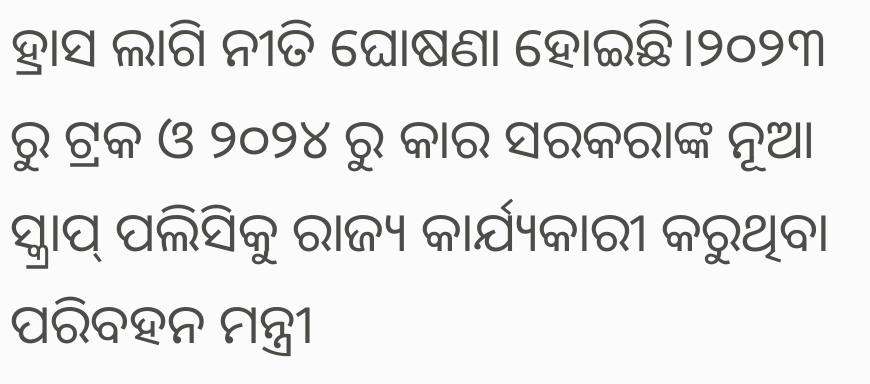ହ୍ରାସ ଲାଗି ନୀତି ଘୋଷଣା ହୋଇଛି।୨୦୨୩ ରୁ ଟ୍ରକ ଓ ୨୦୨୪ ରୁ କାର ସରକରାଙ୍କ ନୂଆ ସ୍କ୍ରାପ୍ ପଲିସିକୁ ରାଜ୍ୟ କାର୍ଯ୍ୟକାରୀ କରୁଥିବା ପରିବହନ ମନ୍ତ୍ରୀ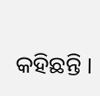କହିଛନ୍ତି ।